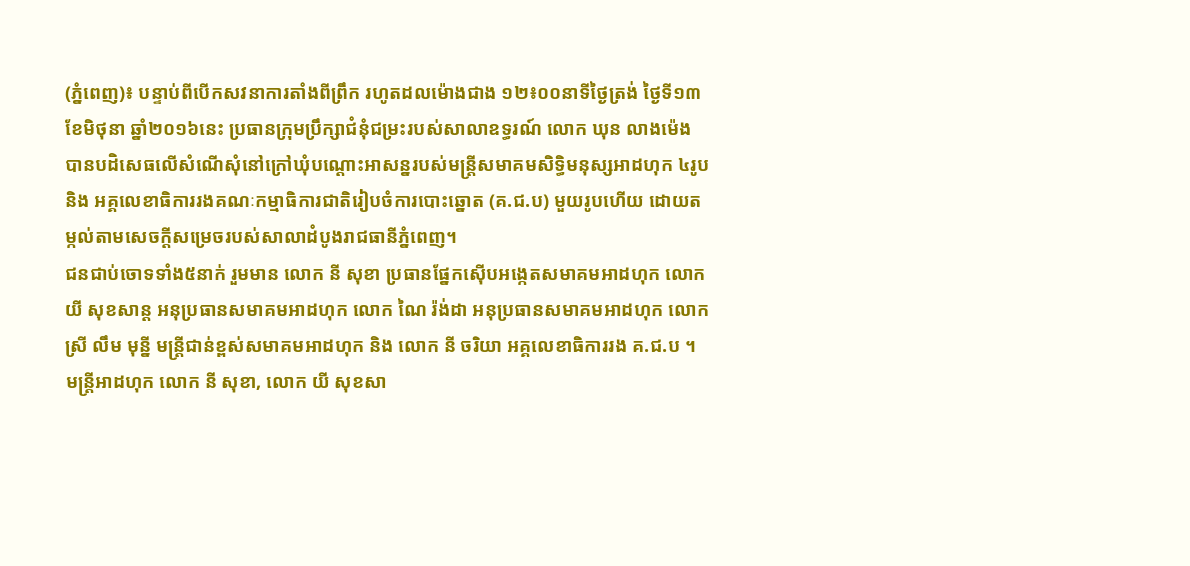(ភ្នំពេញ)៖ បន្ទាប់ពីបើកសវនាការតាំងពីព្រឹក រហូតដលម៉ោងជាង ១២៖០០នាទីថ្ងៃត្រង់ ថ្ងៃទី១៣ ខែមិថុនា ឆ្នាំ២០១៦នេះ ប្រធានក្រុមប្រឹក្សាជំនុំជម្រះរបស់សាលាឧទ្ធរណ៍ លោក ឃុន លាងម៉េង បានបដិសេធលើសំណើសុំនៅក្រៅឃុំបណ្តោះអាសន្នរបស់មន្ត្រីសមាគមសិទ្ធិមនុស្សអាដហុក ៤រូប និង អគ្គលេខាធិការរងគណៈកម្មាធិការជាតិរៀបចំការបោះឆ្នោត (គ.ជ.ប) មួយរូបហើយ ដោយតម្កល់តាមសេចក្តីសម្រេចរបស់សាលាដំបូងរាជធានីភ្នំពេញ។
ជនជាប់ចោទទាំង៥នាក់ រួមមាន លោក នី សុខា ប្រធានផ្នែកស៊ើបអង្កេតសមាគមអាដហុក លោក យី សុខសាន្ត អនុប្រធានសមាគមអាដហុក លោក ណៃ រ៉ង់ដា អនុប្រធានសមាគមអាដហុក លោកស្រី លឹម មុន្នី មន្ត្រីជាន់ខ្ពស់សមាគមអាដហុក និង លោក នី ចរិយា អគ្គលេខាធិការរង គ.ជ.ប ។
មន្រ្តីអាដហុក លោក នី សុខា, លោក យី សុខសា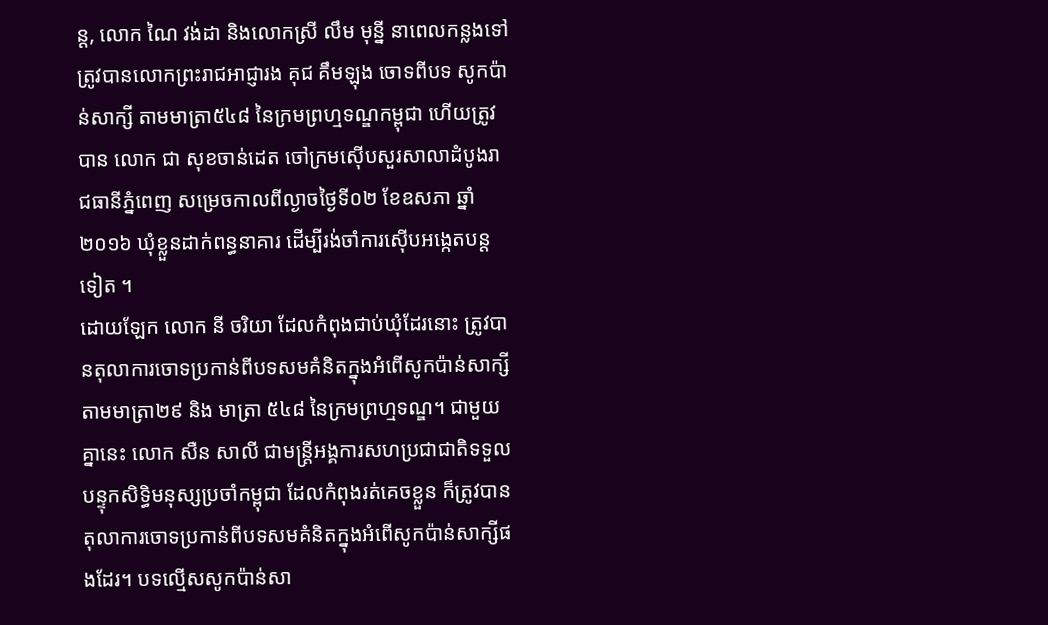ន្ត, លោក ណៃ វង់ដា និងលោកស្រី លឹម មុន្នី នាពេលកន្លងទៅ ត្រូវបានលោកព្រះរាជអាជ្ញារង គុជ គឹមឡុង ចោទពីបទ សូកប៉ាន់សាក្សី តាមមាត្រា៥៤៨ នៃក្រមព្រហ្មទណ្ឌកម្ពុជា ហើយត្រូវបាន លោក ជា សុខចាន់ដេត ចៅក្រមស៊ើបសួរសាលាដំបូងរាជធានីភ្នំពេញ សម្រេចកាលពីល្ងាចថ្ងៃទី០២ ខែឧសភា ឆ្នាំ២០១៦ ឃុំខ្លួនដាក់ពន្ធនាគារ ដើម្បីរង់ចាំការស៊ើបអង្កេតបន្តទៀត ។
ដោយឡែក លោក នី ចរិយា ដែលកំពុងជាប់ឃុំដែរនោះ ត្រូវបានតុលាការចោទប្រកាន់ពីបទសមគំនិតក្នុងអំពើសូកប៉ាន់សាក្សី តាមមាត្រា២៩ និង មាត្រា ៥៤៨ នៃក្រមព្រហ្មទណ្ឌ។ ជាមួយគ្នានេះ លោក សឺន សាលី ជាមន្ត្រីអង្គការសហប្រជាជាតិទទួលបន្ទុកសិទ្ធិមនុស្សប្រចាំកម្ពុជា ដែលកំពុងរត់គេចខ្លួន ក៏ត្រូវបានតុលាការចោទប្រកាន់ពីបទសមគំនិតក្នុងអំពើសូកប៉ាន់សាក្សីផងដែរ។ បទល្មើសសូកប៉ាន់សា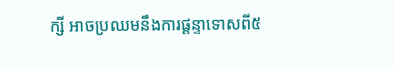ក្សី អាចប្រឈមនឹងការផ្តន្ទាទោសពី៥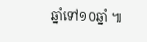ឆ្នាំទៅ១០ឆ្នាំ ៕